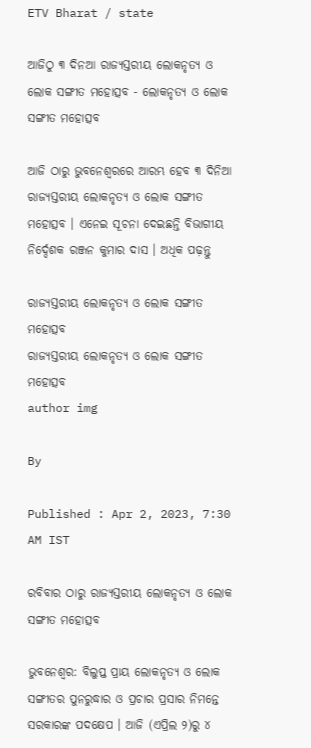ETV Bharat / state

ଆଜିଠୁ ୩ ଦିନଆ ରାଜ୍ୟସ୍ତରୀୟ ଲୋକନୃତ୍ୟ ଓ ଲୋକ ସଙ୍ଗୀତ ମହୋତ୍ସବ - ଲୋକନୃତ୍ୟ ଓ ଲୋକ ସଙ୍ଗୀତ ମହୋତ୍ସବ

ଆଜି ଠାରୁ ଭୁବନେଶ୍ବରରେ ଆରମ୍ଭ ହେବ ୩ ଦିନିଆ ରାଜ୍ୟସ୍ତରୀୟ ଲୋକନୃତ୍ୟ ଓ ଲୋକ ସଙ୍ଗୀତ ମହୋତ୍ସବ । ଏନେଇ ସୂଚନା ଦେଇଛନ୍ତି ବିଭାଗୀୟ ନିର୍ଦ୍ଦେଶକ ରଞ୍ଜନ କୁମାର ଦାସ । ଅଧିକ ପଢ଼ନ୍ତୁ

ରାଜ୍ୟସ୍ତରୀୟ ଲୋକନୃତ୍ୟ ଓ ଲୋକ ସଙ୍ଗୀତ ମହୋତ୍ସବ
ରାଜ୍ୟସ୍ତରୀୟ ଲୋକନୃତ୍ୟ ଓ ଲୋକ ସଙ୍ଗୀତ ମହୋତ୍ସବ
author img

By

Published : Apr 2, 2023, 7:30 AM IST

ରବିବାର ଠାରୁ ରାଜ୍ୟସ୍ତରୀୟ ଲୋକନୃତ୍ୟ ଓ ଲୋକ ସଙ୍ଗୀତ ମହୋତ୍ସବ

ଭୁବନେଶ୍ବର: ବିଲୁପ୍ତ ପ୍ରାୟ ଲୋକନୃତ୍ୟ ଓ ଲୋକ ସଙ୍ଗୀତର ପୁନରୁଦ୍ଧାର ଓ ପ୍ରଚାର ପ୍ରସାର ନିମନ୍ତେ ସରକାରଙ୍କ ପଦକ୍ଷେପ । ଆଜି (ଏପ୍ରିଲ ୨)ରୁ ୪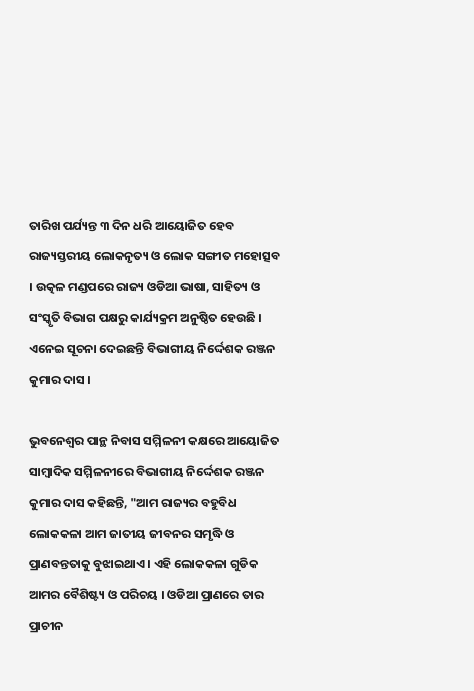ତାରିଖ ପର୍ଯ୍ୟନ୍ତ ୩ ଦିନ ଧରି ଆୟୋଜିତ ହେବ ରାଜ୍ୟସ୍ତରୀୟ ଲୋକନୃତ୍ୟ ଓ ଲୋକ ସଙ୍ଗୀତ ମହୋତ୍ସବ । ଉତ୍କଳ ମଣ୍ଡପରେ ରାଜ୍ୟ ଓଡିଆ ଭାଷା, ସାହିତ୍ୟ ଓ ସଂସ୍କୃତି ବିଭାଗ ପକ୍ଷରୁ କାର୍ଯ୍ୟକ୍ରମ ଅନୁଷ୍ଠିତ ହେଉଛି । ଏନେଇ ସୂଚନା ଦେଇଛନ୍ତି ବିଭାଗୀୟ ନିର୍ଦ୍ଦେଶକ ରଞ୍ଜନ କୁମାର ଦାସ ।

ଭୁବନେଶ୍ୱର ପାନ୍ଥ ନିବାସ ସମ୍ମିଳନୀ କକ୍ଷରେ ଆୟୋଜିତ ସାମ୍ବାଦିକ ସମ୍ମିଳନୀରେ ବିଭାଗୀୟ ନିର୍ଦ୍ଦେଶକ ରଞ୍ଜନ କୁମାର ଦାସ କହିଛନ୍ତି, "ଆମ ରାଜ୍ୟର ବହୁବିଧ ଲୋକକଳା ଆମ ଜାତୀୟ ଜୀବନର ସମୃଦ୍ଧି ଓ ପ୍ରାଣବନ୍ତତାକୁ ବୁଝାଇଥାଏ । ଏହି ଲୋକକଳା ଗୁଡିକ ଆମର ବୈଶିଷ୍ଟ୍ୟ ଓ ପରିଚୟ । ଓଡିଆ ପ୍ରାଣରେ ତାର ପ୍ରାଚୀନ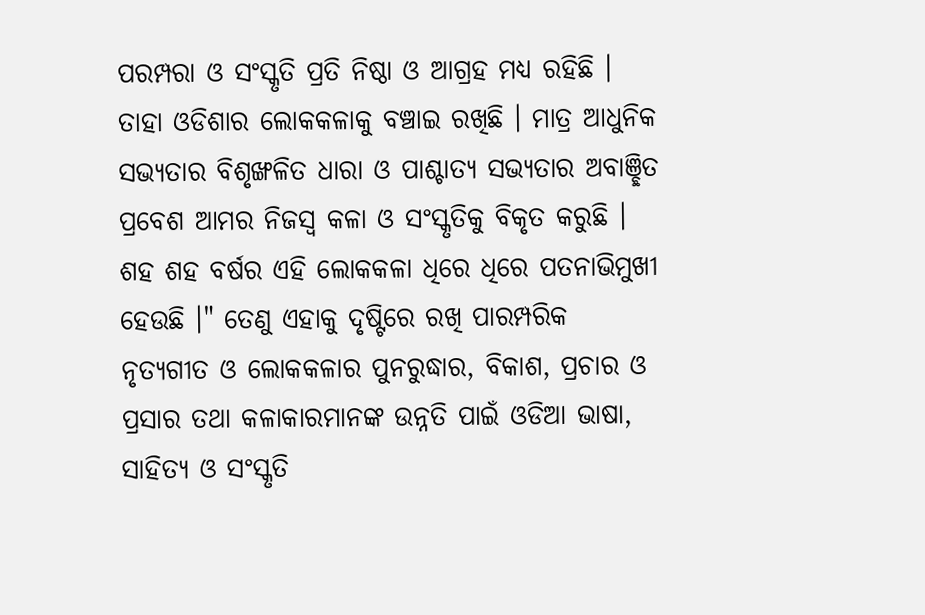ପରମ୍ପରା ଓ ସଂସ୍କୃତି ପ୍ରତି ନିଷ୍ଠା ଓ ଆଗ୍ରହ ମଧ୍ୟ ରହିଛି । ତାହା ଓଡିଶାର ଲୋକକଳାକୁ ବଞ୍ଚାଇ ରଖିଛି । ମାତ୍ର ଆଧୁନିକ ସଭ୍ୟତାର ବିଶୃଙ୍ଖଳିତ ଧାରା ଓ ପାଶ୍ଚାତ୍ୟ ସଭ୍ୟତାର ଅବାଞ୍ଛିତ ପ୍ରବେଶ ଆମର ନିଜସ୍ୱ କଳା ଓ ସଂସ୍କୃତିକୁ ବିକୃତ କରୁଛି । ଶହ ଶହ ବର୍ଷର ଏହି ଲୋକକଳା ଧିରେ ଧିରେ ପତନାଭିମୁଖୀ ହେଉଛି ।" ତେଣୁ ଏହାକୁ ଦୃଷ୍ଟିରେ ରଖି ପାରମ୍ପରିକ ନୃତ୍ୟଗୀତ ଓ ଲୋକକଳାର ପୁନରୁଦ୍ଧାର, ବିକାଶ, ପ୍ରଚାର ଓ ପ୍ରସାର ତଥା କଳାକାରମାନଙ୍କ ଉନ୍ନତି ପାଇଁ ଓଡିଆ ଭାଷା, ସାହିତ୍ୟ ଓ ସଂସ୍କୃତି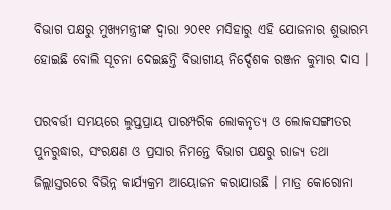ବିଭାଗ ପକ୍ଷରୁ ମୁଖ୍ୟମନ୍ତ୍ରୀଙ୍କ ଦ୍ୱାରା ୨୦୧୧ ମସିହାରୁ ଏହି ଯୋଜନାର ଶୁଭାରମ୍ଭ ହୋଇଛି ବୋଲି ସୂଚନା ଦେଇଛନ୍ତି ବିଭାଗୀୟ ନିର୍ଦ୍ଦେଶକ ରଞ୍ଜନ କୁମାର ଦାସ ।

ପରବର୍ତ୍ତୀ ସମୟରେ ଲୁପ୍ତପ୍ରାୟ ପାରମ୍ପରିକ ଲୋକନୃତ୍ୟ ଓ ଲୋକସଙ୍ଗୀତର ପୁନରୁଦ୍ଧାର, ସଂରକ୍ଷଣ ଓ ପ୍ରସାର ନିମନ୍ତେ ବିଭାଗ ପକ୍ଷରୁ ରାଜ୍ୟ ତଥା ଜିଲ୍ଲାସ୍ତରରେ ବିଭିନ୍ନ କାର୍ଯ୍ୟକ୍ରମ ଆୟୋଜନ କରାଯାଉଛି । ମାତ୍ର କୋରୋନା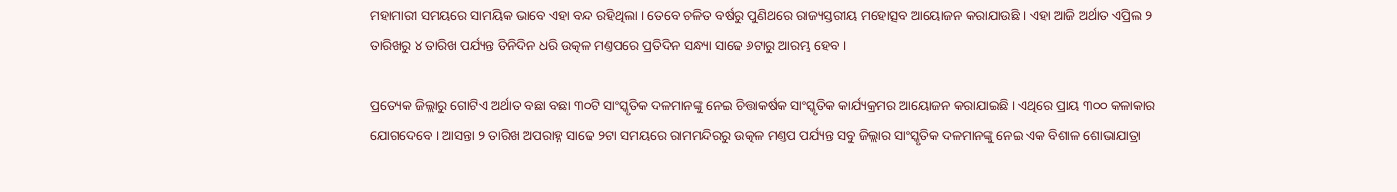ମହାମାରୀ ସମୟରେ ସାମୟିକ ଭାବେ ଏହା ବନ୍ଦ ରହିଥିଲା । ତେବେ ଚଳିତ ବର୍ଷରୁ ପୁଣିଥରେ ରାଜ୍ୟସ୍ତରୀୟ ମହୋତ୍ସବ ଆୟୋଜନ କରାଯାଉଛି । ଏହା ଆଜି ଅର୍ଥାତ ଏପ୍ରିଲ ୨ ତାରିଖରୁ ୪ ତାରିଖ ପର୍ଯ୍ୟନ୍ତ ତିନିଦିନ ଧରି ଉତ୍କଳ ମଣ୍ତପରେ ପ୍ରତିଦିନ ସନ୍ଧ୍ୟା ସାଢେ ୬ଟାରୁ ଆରମ୍ଭ ହେବ ।

ପ୍ରତ୍ୟେକ ଜିଲ୍ଲାରୁ ଗୋଟିଏ ଅର୍ଥାତ ବଛା ବଛା ୩୦ଟି ସାଂସ୍କୃତିକ ଦଳମାନଙ୍କୁ ନେଇ ଚିତ୍ତାକର୍ଷକ ସାଂସ୍କୃତିକ କାର୍ଯ୍ୟକ୍ରମର ଆୟୋଜନ କରାଯାଇଛି । ଏଥିରେ ପ୍ରାୟ ୩୦୦ କଳାକାର ଯୋଗଦେବେ । ଆସନ୍ତା ୨ ତାରିଖ ଅପରାହ୍ନ ସାଢେ ୨ଟା ସମୟରେ ରାମମନ୍ଦିରରୁ ଉତ୍କଳ ମଣ୍ତପ ପର୍ଯ୍ୟନ୍ତ ସବୁ ଜିଲ୍ଲାର ସାଂସ୍କୃତିକ ଦଳମାନଙ୍କୁ ନେଇ ଏକ ବିଶାଳ ଶୋଭାଯାତ୍ରା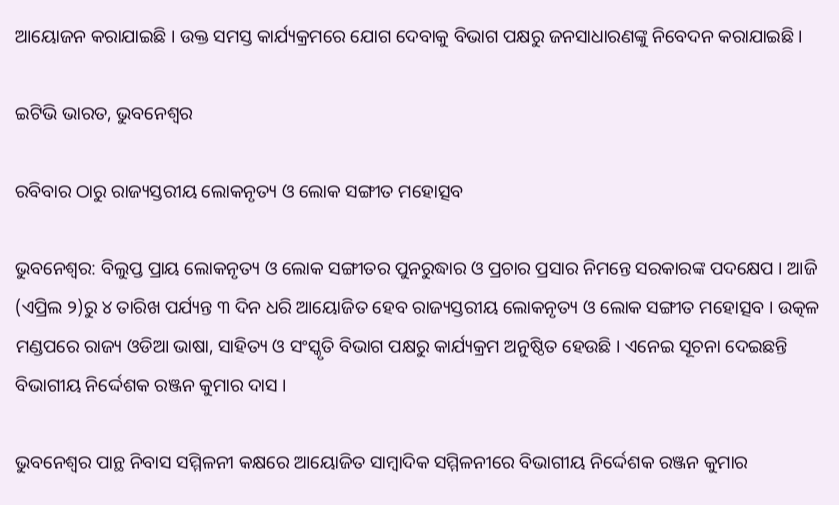ଆୟୋଜନ କରାଯାଇଛି । ଉକ୍ତ ସମସ୍ତ କାର୍ଯ୍ୟକ୍ରମରେ ଯୋଗ ଦେବାକୁ ବିଭାଗ ପକ୍ଷରୁ ଜନସାଧାରଣଙ୍କୁ ନିବେଦନ କରାଯାଇଛି ।

ଇଟିଭି ଭାରତ, ଭୁବନେଶ୍ବର

ରବିବାର ଠାରୁ ରାଜ୍ୟସ୍ତରୀୟ ଲୋକନୃତ୍ୟ ଓ ଲୋକ ସଙ୍ଗୀତ ମହୋତ୍ସବ

ଭୁବନେଶ୍ବର: ବିଲୁପ୍ତ ପ୍ରାୟ ଲୋକନୃତ୍ୟ ଓ ଲୋକ ସଙ୍ଗୀତର ପୁନରୁଦ୍ଧାର ଓ ପ୍ରଚାର ପ୍ରସାର ନିମନ୍ତେ ସରକାରଙ୍କ ପଦକ୍ଷେପ । ଆଜି (ଏପ୍ରିଲ ୨)ରୁ ୪ ତାରିଖ ପର୍ଯ୍ୟନ୍ତ ୩ ଦିନ ଧରି ଆୟୋଜିତ ହେବ ରାଜ୍ୟସ୍ତରୀୟ ଲୋକନୃତ୍ୟ ଓ ଲୋକ ସଙ୍ଗୀତ ମହୋତ୍ସବ । ଉତ୍କଳ ମଣ୍ଡପରେ ରାଜ୍ୟ ଓଡିଆ ଭାଷା, ସାହିତ୍ୟ ଓ ସଂସ୍କୃତି ବିଭାଗ ପକ୍ଷରୁ କାର୍ଯ୍ୟକ୍ରମ ଅନୁଷ୍ଠିତ ହେଉଛି । ଏନେଇ ସୂଚନା ଦେଇଛନ୍ତି ବିଭାଗୀୟ ନିର୍ଦ୍ଦେଶକ ରଞ୍ଜନ କୁମାର ଦାସ ।

ଭୁବନେଶ୍ୱର ପାନ୍ଥ ନିବାସ ସମ୍ମିଳନୀ କକ୍ଷରେ ଆୟୋଜିତ ସାମ୍ବାଦିକ ସମ୍ମିଳନୀରେ ବିଭାଗୀୟ ନିର୍ଦ୍ଦେଶକ ରଞ୍ଜନ କୁମାର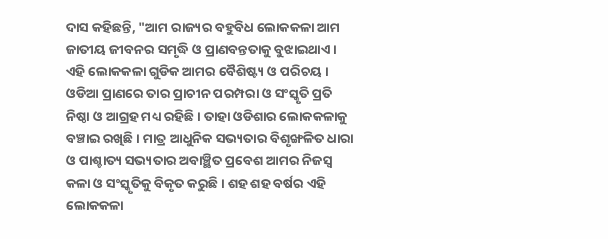ଦାସ କହିଛନ୍ତି, "ଆମ ରାଜ୍ୟର ବହୁବିଧ ଲୋକକଳା ଆମ ଜାତୀୟ ଜୀବନର ସମୃଦ୍ଧି ଓ ପ୍ରାଣବନ୍ତତାକୁ ବୁଝାଇଥାଏ । ଏହି ଲୋକକଳା ଗୁଡିକ ଆମର ବୈଶିଷ୍ଟ୍ୟ ଓ ପରିଚୟ । ଓଡିଆ ପ୍ରାଣରେ ତାର ପ୍ରାଚୀନ ପରମ୍ପରା ଓ ସଂସ୍କୃତି ପ୍ରତି ନିଷ୍ଠା ଓ ଆଗ୍ରହ ମଧ୍ୟ ରହିଛି । ତାହା ଓଡିଶାର ଲୋକକଳାକୁ ବଞ୍ଚାଇ ରଖିଛି । ମାତ୍ର ଆଧୁନିକ ସଭ୍ୟତାର ବିଶୃଙ୍ଖଳିତ ଧାରା ଓ ପାଶ୍ଚାତ୍ୟ ସଭ୍ୟତାର ଅବାଞ୍ଛିତ ପ୍ରବେଶ ଆମର ନିଜସ୍ୱ କଳା ଓ ସଂସ୍କୃତିକୁ ବିକୃତ କରୁଛି । ଶହ ଶହ ବର୍ଷର ଏହି ଲୋକକଳା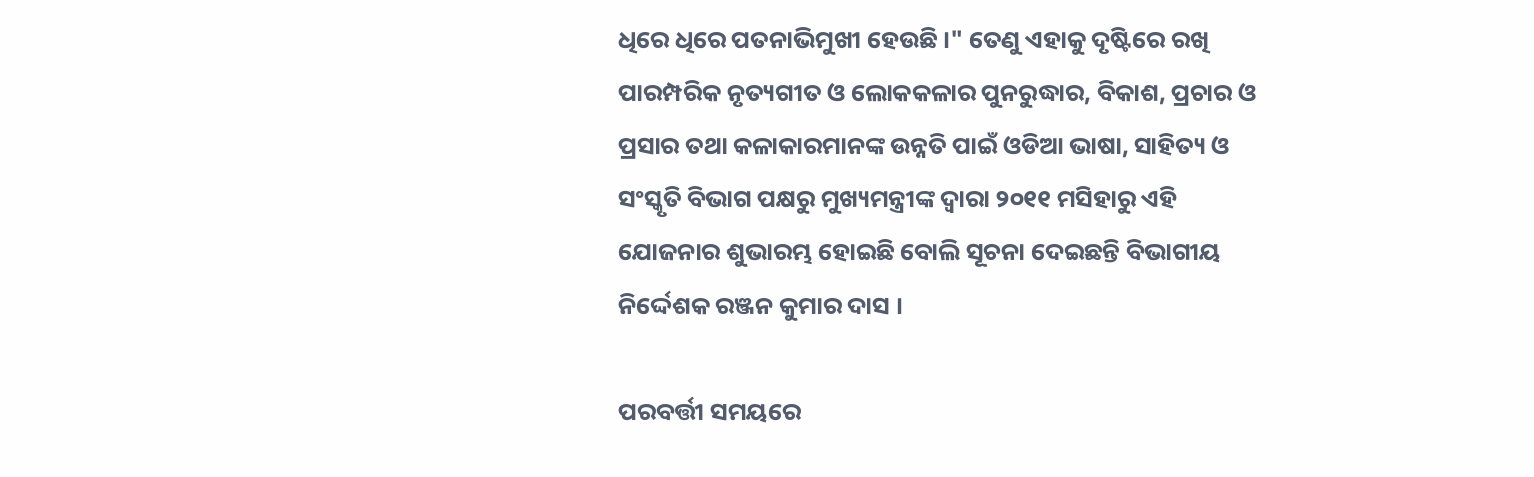ଧିରେ ଧିରେ ପତନାଭିମୁଖୀ ହେଉଛି ।" ତେଣୁ ଏହାକୁ ଦୃଷ୍ଟିରେ ରଖି ପାରମ୍ପରିକ ନୃତ୍ୟଗୀତ ଓ ଲୋକକଳାର ପୁନରୁଦ୍ଧାର, ବିକାଶ, ପ୍ରଚାର ଓ ପ୍ରସାର ତଥା କଳାକାରମାନଙ୍କ ଉନ୍ନତି ପାଇଁ ଓଡିଆ ଭାଷା, ସାହିତ୍ୟ ଓ ସଂସ୍କୃତି ବିଭାଗ ପକ୍ଷରୁ ମୁଖ୍ୟମନ୍ତ୍ରୀଙ୍କ ଦ୍ୱାରା ୨୦୧୧ ମସିହାରୁ ଏହି ଯୋଜନାର ଶୁଭାରମ୍ଭ ହୋଇଛି ବୋଲି ସୂଚନା ଦେଇଛନ୍ତି ବିଭାଗୀୟ ନିର୍ଦ୍ଦେଶକ ରଞ୍ଜନ କୁମାର ଦାସ ।

ପରବର୍ତ୍ତୀ ସମୟରେ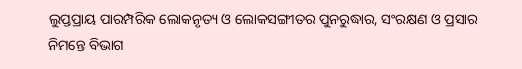ଲୁପ୍ତପ୍ରାୟ ପାରମ୍ପରିକ ଲୋକନୃତ୍ୟ ଓ ଲୋକସଙ୍ଗୀତର ପୁନରୁଦ୍ଧାର, ସଂରକ୍ଷଣ ଓ ପ୍ରସାର ନିମନ୍ତେ ବିଭାଗ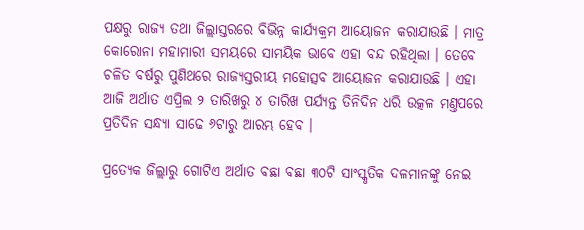ପକ୍ଷରୁ ରାଜ୍ୟ ତଥା ଜିଲ୍ଲାସ୍ତରରେ ବିଭିନ୍ନ କାର୍ଯ୍ୟକ୍ରମ ଆୟୋଜନ କରାଯାଉଛି । ମାତ୍ର କୋରୋନା ମହାମାରୀ ସମୟରେ ସାମୟିକ ଭାବେ ଏହା ବନ୍ଦ ରହିଥିଲା । ତେବେ ଚଳିତ ବର୍ଷରୁ ପୁଣିଥରେ ରାଜ୍ୟସ୍ତରୀୟ ମହୋତ୍ସବ ଆୟୋଜନ କରାଯାଉଛି । ଏହା ଆଜି ଅର୍ଥାତ ଏପ୍ରିଲ ୨ ତାରିଖରୁ ୪ ତାରିଖ ପର୍ଯ୍ୟନ୍ତ ତିନିଦିନ ଧରି ଉତ୍କଳ ମଣ୍ତପରେ ପ୍ରତିଦିନ ସନ୍ଧ୍ୟା ସାଢେ ୬ଟାରୁ ଆରମ୍ଭ ହେବ ।

ପ୍ରତ୍ୟେକ ଜିଲ୍ଲାରୁ ଗୋଟିଏ ଅର୍ଥାତ ବଛା ବଛା ୩୦ଟି ସାଂସ୍କୃତିକ ଦଳମାନଙ୍କୁ ନେଇ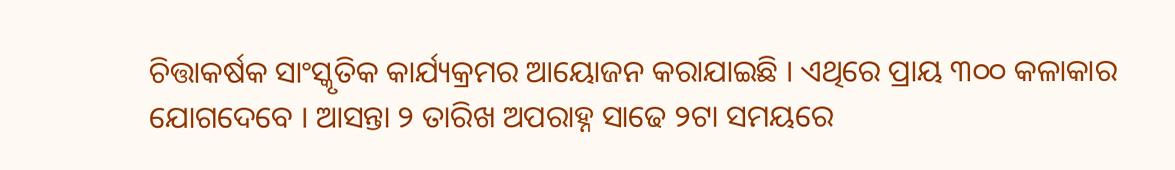ଚିତ୍ତାକର୍ଷକ ସାଂସ୍କୃତିକ କାର୍ଯ୍ୟକ୍ରମର ଆୟୋଜନ କରାଯାଇଛି । ଏଥିରେ ପ୍ରାୟ ୩୦୦ କଳାକାର ଯୋଗଦେବେ । ଆସନ୍ତା ୨ ତାରିଖ ଅପରାହ୍ନ ସାଢେ ୨ଟା ସମୟରେ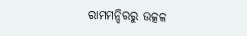ରାମମନ୍ଦିରରୁ ଉତ୍କଳ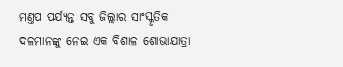ମଣ୍ତପ ପର୍ଯ୍ୟନ୍ତ ସବୁ ଜିଲ୍ଲାର ସାଂସ୍କୃତିକ ଦଳମାନଙ୍କୁ ନେଇ ଏକ ବିଶାଳ ଶୋଭାଯାତ୍ରା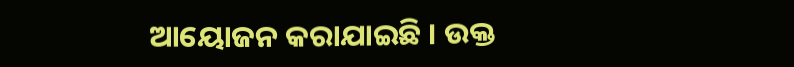ଆୟୋଜନ କରାଯାଇଛି । ଉକ୍ତ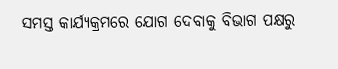ସମସ୍ତ କାର୍ଯ୍ୟକ୍ରମରେ ଯୋଗ ଦେବାକୁ ବିଭାଗ ପକ୍ଷରୁ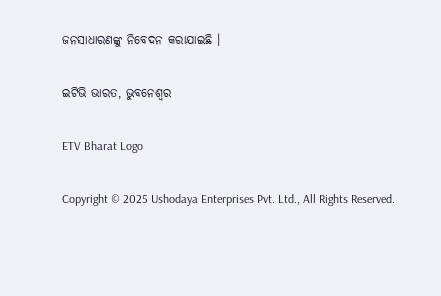ଜନସାଧାରଣଙ୍କୁ ନିବେଦନ କରାଯାଇଛି ।

ଇଟିଭି ଭାରତ, ଭୁବନେଶ୍ବର

ETV Bharat Logo

Copyright © 2025 Ushodaya Enterprises Pvt. Ltd., All Rights Reserved.